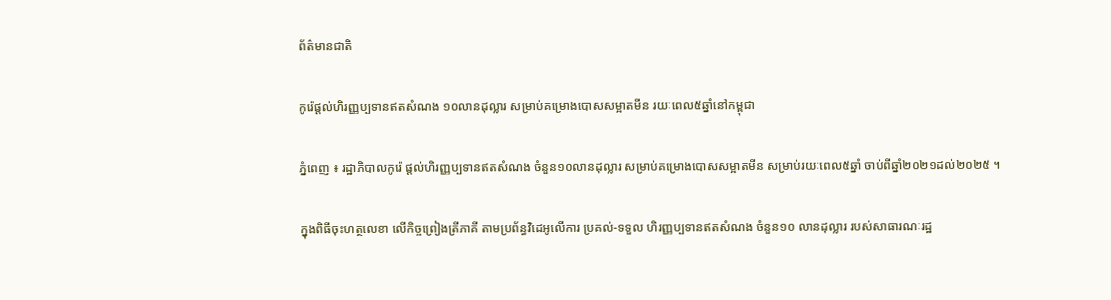ព័ត៌មានជាតិ

កូរ៉េផ្ដល់ហិរញ្ញប្បទានឥតសំណង ១០លានដុល្លារ សម្រាប់គម្រោងបោសសម្អាតមីន រយៈពេល៥ឆ្នាំនៅកម្ពុជា

ភ្នំពេញ ៖ រដ្ឋាភិបាលកូរ៉េ ផ្ដល់ហិរញ្ញប្បទានឥតសំណង ចំនួន១០លានដុល្លារ សម្រាប់គម្រោងបោសសម្អាតមីន សម្រាប់រយៈពេល៥ឆ្នាំ ចាប់ពីឆ្នាំ២០២១ដល់២០២៥ ។

ក្នុងពិធីចុះហត្ថលេខា លើកិច្ចព្រៀងត្រីភាគី តាមប្រព័ន្ធវិដេអូលើការ ប្រគល់-ទទួល ហិរញ្ញប្បទានឥតសំណង ចំនួន១០ លានដុល្លារ របស់សាធារណៈរដ្ឋ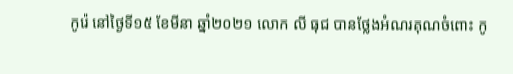កូរ៉េ នៅថ្ងៃទី១៥ ខែមីនា ឆ្នាំ២០២១ លោក លី ធុជ បានថ្លែងអំណរគុណចំពោះ កូ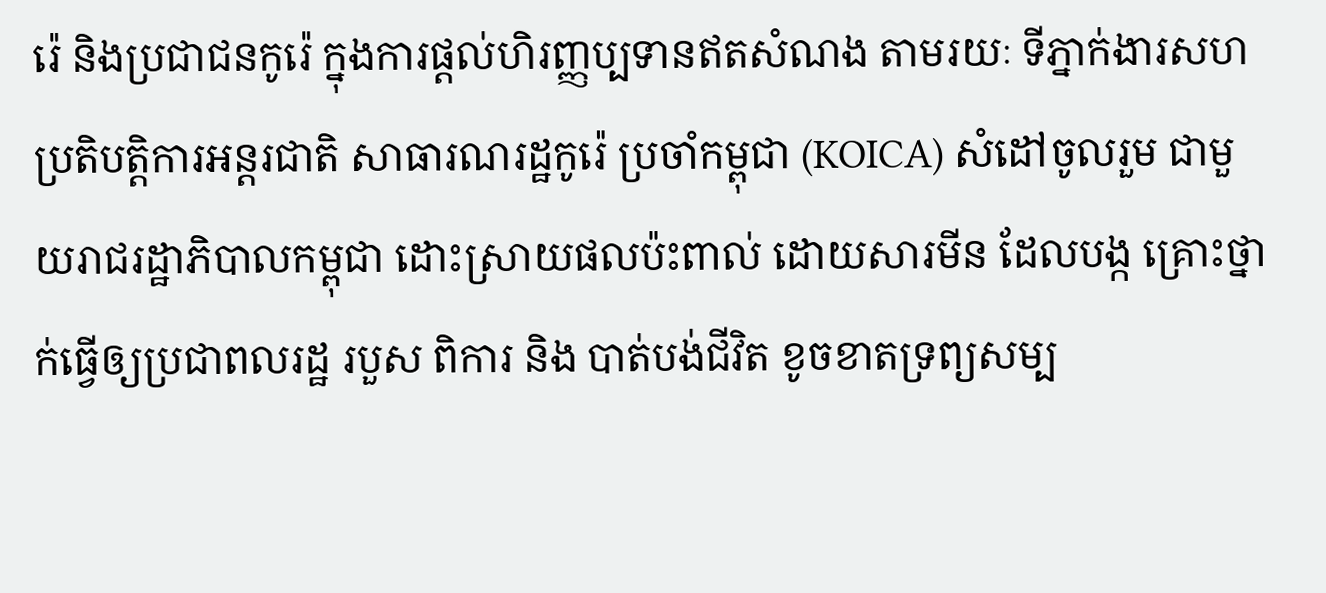រ៉េ និងប្រជាជនកូរ៉េ ក្នុងការផ្តល់ហិរញ្ញប្បទានឥតសំណង តាមរយៈ ទីភ្នាក់ងារសហប្រតិបត្តិការអន្តរជាតិ សាធារណរដ្ឋកូរ៉េ ប្រចាំកម្ពុជា (KOICA) សំដៅចូលរួម ជាមួយរាជរដ្ឋាភិបាលកម្ពុជា ដោះស្រាយផលប៉ះពាល់ ដោយសារមីន ដែលបង្ក គ្រោះថ្នាក់ធ្វើឲ្យប្រជាពលរដ្ឋ របួស ពិការ និង បាត់បង់ជីវិត ខូចខាតទ្រព្យសម្ប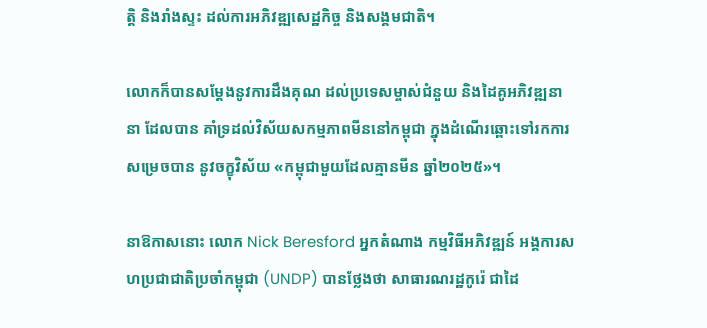ត្តិ និងរាំងស្ទះ ដល់ការអភិវឌ្ឍសេដ្ឋកិច្ច និងសង្គមជាតិ។

លោកក៏បានសម្តែងនូវការដឹងគុណ ដល់ប្រទេសម្ចាស់ជំនួយ និងដៃគូអភិវឌ្ឍនានា ដែលបាន គាំទ្រដល់វិស័យសកម្មភាពមីននៅកម្ពុជា ក្នុងដំណើរឆ្ពោះទៅរកការសម្រេចបាន នូវចក្ខុវិស័យ «កម្ពុជាមួយដែលគ្មានមីន ឆ្នាំ២០២៥»។

នាឱកាសនោះ លោក Nick Beresford អ្នកតំណាង កម្មវិធីអភិវឌ្ឍន៍ អង្គការសហប្រជាជាតិប្រចាំកម្ពុជា (UNDP) បានថ្លែងថា សាធារណរដ្ឋកូរ៉េ ជាដៃ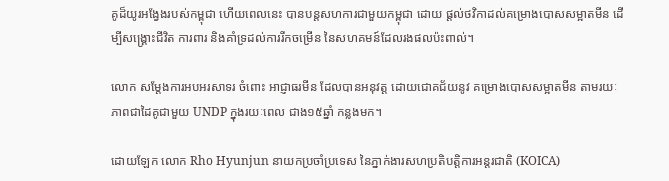គូដ៏យូរអង្វែងរបស់កម្ពុជា ហើយពេលនេះ បានបន្តសហការជាមួយកម្ពុជា ដោយ ផ្តល់ថវិកាដល់គម្រោងបោសសម្អាតមីន ដើម្បីសង្គ្រោះជីវិត ការពារ និងគាំទ្រដល់ការរីកចម្រើន នៃសហគមន៍ដែលរងផលប៉ះពាល់។

លោក សម្តែងការអបអរសាទរ ចំពោះ អាជ្ញាធរមីន ដែលបានអនុវត្ត ដោយជោគជ័យនូវ គម្រោងបោសសម្អាតមីន តាមរយៈភាពជាដៃគូជាមួយ UNDP ក្នុងរយៈពេល ជាង១៥ឆ្នាំ កន្លងមក។

ដោយឡែក លោក Rho Hyunjun នាយកប្រចាំប្រទេស នៃភ្នាក់ងារសហប្រតិបត្តិការអន្តរជាតិ (KOICA)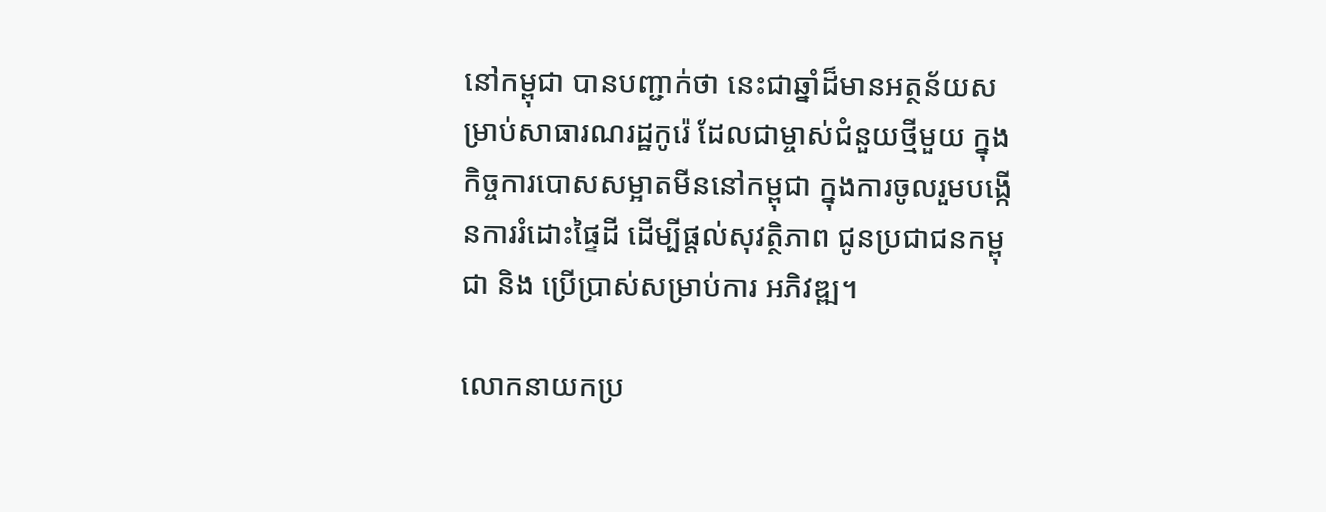នៅកម្ពុជា បានបញ្ជាក់ថា នេះជាឆ្នាំដ៏មានអត្ថន័យសម្រាប់សាធារណរដ្ឋកូរ៉េ ដែលជាម្ចាស់ជំនួយថ្មីមួយ ក្នុងកិច្ចការបោសសម្អាតមីននៅកម្ពុជា ក្នុងការចូលរួមបង្កើនការរំដោះផ្ទៃដី ដើម្បីផ្តល់សុវត្ថិភាព ជូនប្រជាជនកម្ពុជា និង ប្រើប្រាស់សម្រាប់ការ អភិវឌ្ឍ។

លោកនាយកប្រ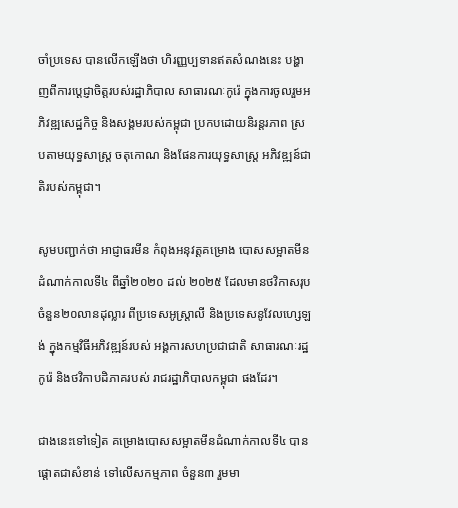ចាំប្រទេស បានលើកឡើងថា ហិរញ្ញប្បទានឥតសំណងនេះ បង្ហាញពីការប្តេជ្ញាចិត្តរបស់រដ្ឋាភិបាល សាធារណៈកូរ៉េ ក្នុងការចូលរួមអភិវឌ្ឍសេដ្ឋកិច្ច និងសង្គមរបស់កម្ពុជា ប្រកបដោយនិរន្តរភាព ស្របតាមយុទ្ធសាស្រ្ត ចតុកោណ និងផែនការយុទ្ធសាស្រ្ត អភិវឌ្ឍន៍ជាតិរបស់កម្ពុជា។

សូមបញ្ជាក់ថា អាជ្ញាធរមីន កំពុងអនុវត្តគម្រោង បោសសម្អាតមីនដំណាក់កាលទី៤ ពីឆ្នាំ២០២០ ដល់ ២០២៥ ដែលមានថវិកាសរុប ចំនួន២០លានដុល្លារ ពីប្រទេសអូស្ត្រាលី និងប្រទេសនូវែលហ្សេឡង់ ក្នុងកម្មវិធីអភិវឌ្ឍន៍របស់ អង្គការសហប្រជាជាតិ សាធារណៈរដ្ឋកូរ៉េ និងថវិកាបដិភាគរបស់ រាជរដ្ឋាភិបាលកម្ពុជា ផងដែរ។

ជាងនេះទៅទៀត គម្រោងបោសសម្អាតមីនដំណាក់កាលទី៤ បានផ្តោតជាសំខាន់ ទៅលើសកម្មភាព ចំនួន៣ រួមមា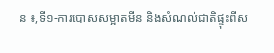ន ៖,ទី១-ការបោសសម្អាតមីន និងសំណល់ជាតិផ្ទុះពីស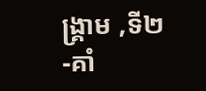ង្គ្រាម ,ទី២-គាំ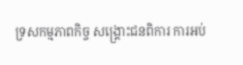ទ្រសកម្មភាពកិច្ច សង្គ្រោះជនពិការ ការអប់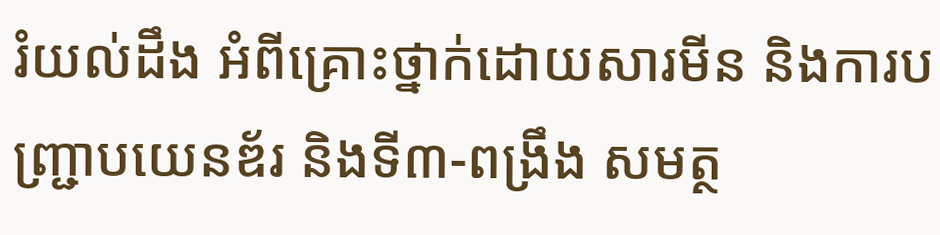រំយល់ដឹង អំពីគ្រោះថ្នាក់ដោយសារមីន និងការបញ្ជ្រាបយេនឌ័រ និងទី៣-ពង្រឹង សមត្ថ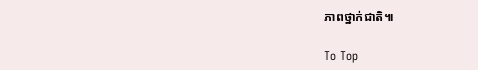ភាពថ្នាក់ជាតិ៕

To Top